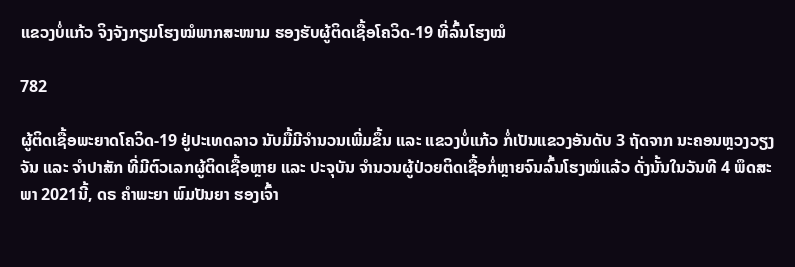ແຂວງບໍ່ແກ້ວ ຈິງຈັງກຽມໂຮງໝໍພາກສະໜາມ ຮອງຮັບຜູ້ຕິດເຊື້ອໂຄວິດ-19 ທີ່ລົ້ນໂຮງໝໍ

782

ຜູ້ຕິດເຊື້ອພະຍາດໂຄວິດ-19 ຢູ່ປະເທດລາວ ນັບມື້ມີຈຳນວນເພີ່ມຂຶ້ນ ແລະ ແຂວງບໍ່ແກ້ວ ກໍ່ເປັນແຂວງອັນດັບ 3 ຖັດຈາກ ນະຄອນຫຼວງວຽງຈັນ ແລະ ຈຳປາສັກ ທີ່ມີຕົວເລກຜູ້ຕິດເຊື້ອຫຼາຍ ແລະ ປະຈຸບັນ ຈຳນວນຜູ້ປ່ວຍຕິດເຊື້ອກໍ່ຫຼາຍຈົນລົ້ນໂຮງໝໍແລ້ວ ດັ່ງນັ້ນໃນວັນທີ 4 ພຶດສະພາ 2021ນີ້, ດຣ ຄຳພະຍາ ພົມປັນຍາ ຮອງເຈົ້າ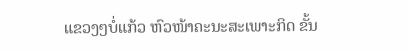ແຂວງໆບໍ່ແກ້ວ ຫົວໜ້າຄະນະສະເພາະກິດ ຂັ້ນ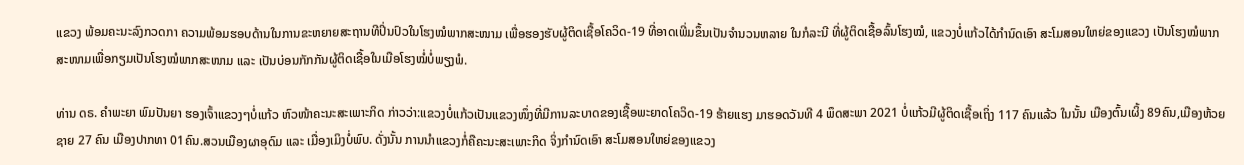ແຂວງ ພ້ອມຄະນະລົງກວດກາ ຄວາມພ້ອມຮອບດ້ານໃນການຂະຫຍາຍສະຖານທີປິ່ນປົວໃນໂຮງໝໍພາກສະໜາມ ເພື່ອຮອງຮັບຜູ້ຕິດເຊື້ອໂຄວິດ-19 ທີ່ອາດເພີ່ມຂຶ້ນເປັນຈໍານວນຫລາຍ ໃນກໍລະນີ ທີ່ຜູ້ຕິດເຊື້ອລົ້ນໂຮງໝໍ, ແຂວງບໍ່ແກ້ວໄດ້ກຳນົດເອົາ ສະໂມສອນໃຫຍ່ຂອງແຂວງ ເປັນໂຮງໝໍພາກສະໜາມເພື່ອກຽມເປັນໂຮງໝໍພາກສະໜາມ ແລະ ເປັນບ່ອນກັກກັນຜູ້ຕິດເຊື້ອໃນເມືອໂຮງໝໍ່ບໍ່ພຽງພໍ.

ທ່ານ ດຣ. ຄຳພະຍາ ພົມປັນຍາ ຮອງເຈົ້າແຂວງໆບໍ່ແກ້ວ ຫົວໜ້າຄະນະສະເພາະກິດ ກ່າວວ່າ:ແຂວງບໍ່ແກ້ວເປັນແຂວງໜຶ່ງທີ່ມີການລະບາດຂອງເຊື້ອພະຍາດໂຄວິດ-19 ຮ້າຍແຮງ ມາຮອດວັນທີ 4 ພຶດສະພາ 2021 ບໍ່ແກ້ວມີຜູ້ຕິດເຊື້ອເຖິ່ງ 117 ຄົນແລ້ວ ໃນນັ້ນ ເມືອງຕົ້ນເຜິ້ງ 89ຄົນ,ເມືອງຫ້ວຍຊາຍ 27 ຄົນ ເມືອງປາກທາ 01ຄົນ.ສວນເມືອງຜາອຸດົມ ແລະ ເມື່ອງເມິງບໍ່ພົບ. ດັ່ງນັ້ນ ການນຳແຂວງກໍ່ຄືຄະນະສະເພາະກິດ ຈິ່ງກຳນົດເອົາ ສະໂມສອນໃຫຍ່ຂອງແຂວງ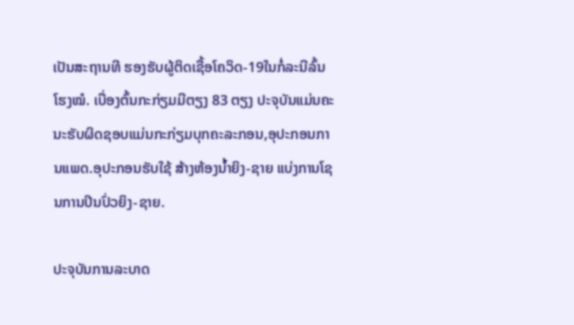ເປັນສະຖານທີ ຮອງຮັບຜູ້ຕິດເຊື້ອໂຄວິດ-19ໃນກໍ່ລະນີລົ້ນ ໂຮງໝໍ. ເບື່ອງຕົ້ນກະກ່ຽມມີຕຽງ 83 ຕຽງ ປະຈຸບັນແມ່ນຄະນະຮັບຜິດຊອບແມ່ນກະກ່ຽມບຸກຄະລະກອນ,ອຸປະກອນການແພດ.ອຸປະກອນຮັບໃຊ້ ສ້າງຫ້ອງນໍ້າຍິງ-ຊາຍ ແບ່ງການໂຊນການປິນປົ່ວຍິງ-ຊາຍ.

ປະຈຸບັນການລະບາດ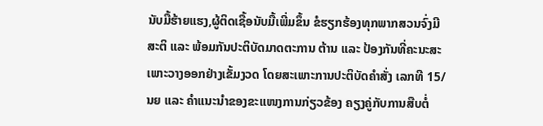ນັບມື້ຮ້າຍແຮງ,ຜູ້ຕິດເຊື້ອນັບມື້ເພີ່ມຂຶ້ນ ຂໍຮຽກຮ້ອງທຸກພາກສວນຈົ່ງມີສະຕິ ແລະ ພ້ອມກັນປະຕິບັດມາດຕະການ ຕ້ານ ແລະ ປ້ອງກັນທີ່ຄະນະສະເພາະວາງອອກຢ່າງເຂັ້ມງວດ ໂດຍສະເພາະການປະຕິບັດຄຳສັ່ງ ເລກທີ 15/ນຍ ແລະ ຄຳແນະນຳຂອງຂະແໜງການກ່ຽວຂ້ອງ ຄຽງຄູ່ກັບການສືບຕໍ່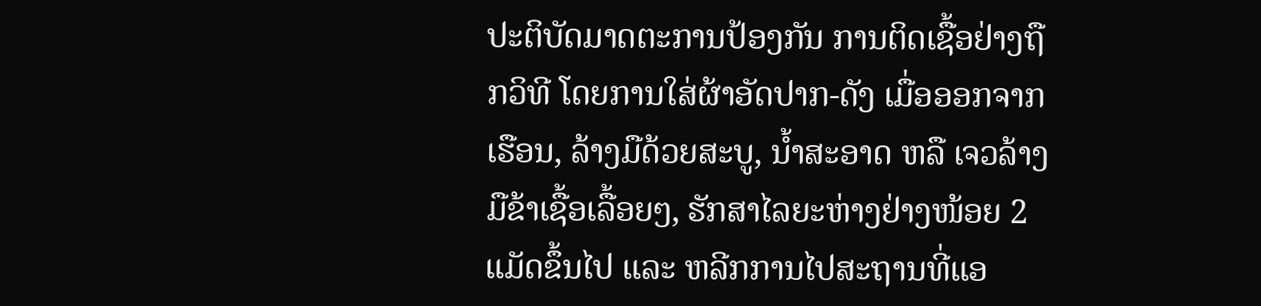ປະຕິບັດມາດຕະການປ້ອງກັນ ການຕິດເຊື້ອຢ່າງຖືກວິທີ ໂດຍການໃສ່ຜ້າອັດປາກ-ດັງ ເມື່ອອອກຈາກເຮືອນ, ລ້າງມືດ້ວຍສະບູ, ນໍ້າສະອາດ ຫລື ເຈວລ້າງມືຂ້າເຊື້ອເລື້ອຍໆ, ຮັກສາໄລຍະຫ່າງຢ່າງໜ້ອຍ 2 ແມັດຂຶ້ນໄປ ແລະ ຫລີກການໄປສະຖານທີ່ແອ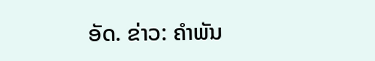ອັດ. ຂ່າວ: ຄຳພັນ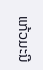ແກ້ວມະນີ